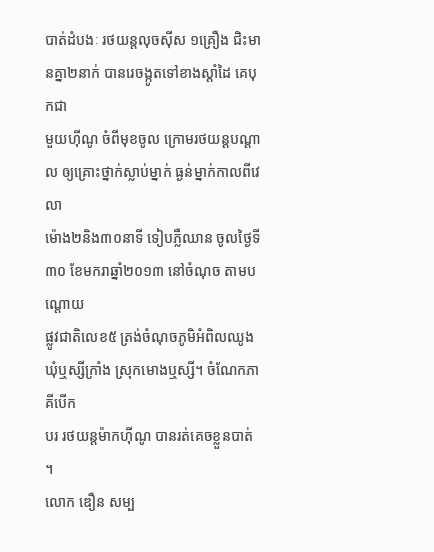បាត់ដំបងៈ រថយន្តលុចស៊ីស ១គ្រឿង ជិះមានគ្នា២នាក់ បានរេចង្កូតទៅខាងស្តាំដៃ គេបុកជា
មួយហ៊ីណូ ចំពីមុខចូល ក្រោមរថយន្តបណ្តាល ឲ្យគ្រោះថ្នាក់ស្លាប់ម្នាក់ ធ្ងន់ម្នាក់កាលពីវេលា
ម៉ោង២និង៣០នាទី ទៀបភ្លឺឈាន ចូលថ្ងៃទី៣០ ខែមករាឆ្នាំ២០១៣ នៅចំណុច តាមបណ្តោយ
ផ្លូវជាតិលេខ៥ ត្រង់ចំណុចភូមិអំពិលឈូង ឃុំឬស្សីក្រាំង ស្រុកមោងឬស្សី។ ចំណែកភាគីបើក
បរ រថយន្តម៉ាកហ៊ីណូ បានរត់គេចខ្លួនបាត់ ។
លោក ឌឿន សម្ប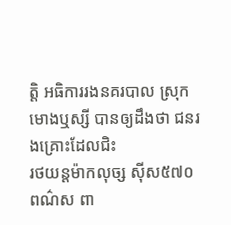ត្តិ អធិការរងនគរបាល ស្រុកមោងឬស្សី បានឲ្យដឹងថា ជនរងគ្រោះដែលជិះ
រថយន្តម៉ាកលុច្ស ស៊ីស៥៧០ ពណ៌ស ពា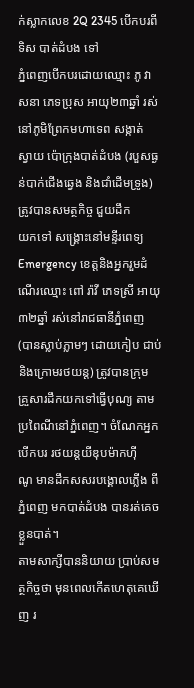ក់ស្លាកលេខ 2Q 2345 បើកបរពីទិស បាត់ដំបង ទៅ
ភ្នំពេញបើកបរដោយឈ្មោះ ភូ វាសនា ភេទប្រុស អាយុ២៣ឆ្នាំ រស់នៅភូមិព្រែកមហាទេព សង្កាត់
ស្វាយ ប៉ោក្រុងបាត់ដំបង (របួសធ្ងន់បាក់ជើងឆ្វេង និងជាំដើមទ្រូង) ត្រូវបានសមត្ថកិច្ច ជួយដឹក
យកទៅ សង្រ្គោះនៅមន្ទីរពេទ្យ Emergency ខេត្តនិងអ្នករួមដំណើរឈ្មោះ ពៅ រ៉ាវី ភេទស្រី អាយុ
៣២ឆ្នាំ រស់នៅរាជធានីភ្នំពេញ (បានស្លាប់ភ្លាមៗ ដោយកៀប ជាប់និងក្រោមរថយន្ត) ត្រូវបានក្រុម
គ្រួសារដឹកយកទៅធ្វើបុណ្យ តាមប្រពៃណីនៅភ្នំពេញ។ ចំណែកអ្នក បើកបរ រថយន្តយីឌុបម៉ាកហ៊ី
ណូ មានដឹកសសរបង្គោលភ្លើង ពីភ្នំពេញ មកបាត់ដំបង បានរត់គេចខ្លួនបាត់។
តាមសាក្សីបាននិយាយ ប្រាប់សមត្ថកិច្ចថា មុនពេលកើតហេតុគេឃើញ រ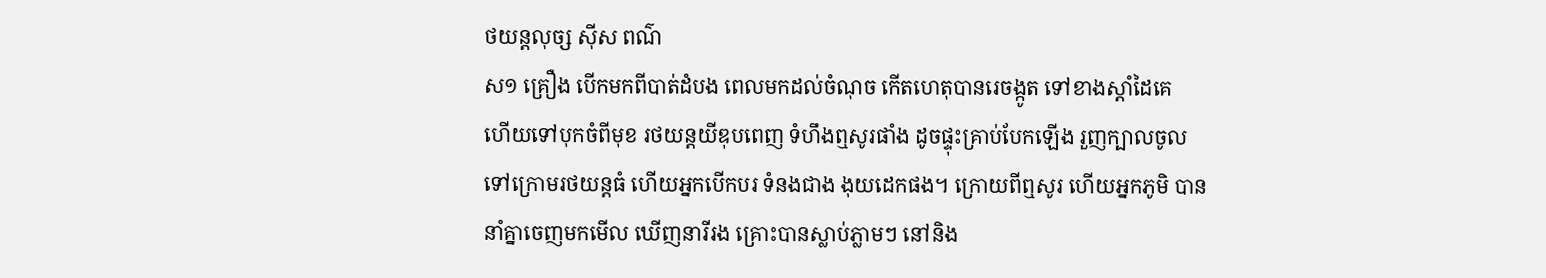ថយន្តលុច្ស ស៊ីស ពណ៌
ស១ គ្រឿង បើកមកពីបាត់ដំបង ពេលមកដល់ចំណុច កើតហេតុបានរេចង្កូត ទៅខាងស្តាំដៃគេ
ហើយទៅបុកចំពីមុខ រថយន្តយីឌុបពេញ ទំហឹងឮសូរផាំង ដូចផ្ទុះគ្រាប់បែកឡើង រួញក្បាលចូល
ទៅក្រោមរថយន្តធំ ហើយអ្នកបើកបរ ទំនងជាង ងុយដេកផង។ ក្រោយពីឮសូរ ហើយអ្នកភូមិ បាន
នាំគ្នាចេញមកមើល ឃើញនារីរង គ្រោះបានស្លាប់ភ្លាមៗ នៅនិង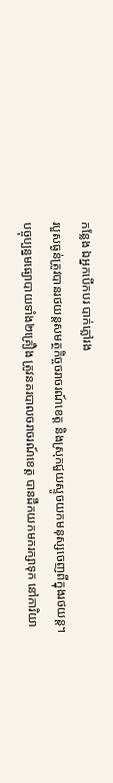កន្លែង ឯអ្នកបើកបរ បាក់ភ្លៅរង
របួសធ្ងន់ត្រូវបានរថយន្តសមត្ថកិច្ចចរាចរណ៍ខេត្ត និងស្រុកជួយស្ទូចយកមនុស្សចេញពីក្នុងរថយន្ត។
បច្ចុប្បន្នមធ្យោបាយទាំង២គ្រឿង ត្រូវនគរបាលចរាចរណ៍ខេត្ត បានដឹកយកមករក្សាទុក នៅការិយា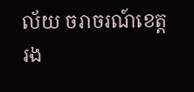ល័យ ចរាចរណ៍ខេត្ត រង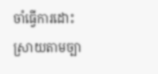ចាំធ្វើការដោះស្រាយតាមច្បា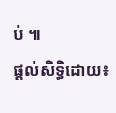ប់ ៕
ផ្តល់សិទ្ធិដោយ៖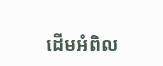ដើមអំពិល